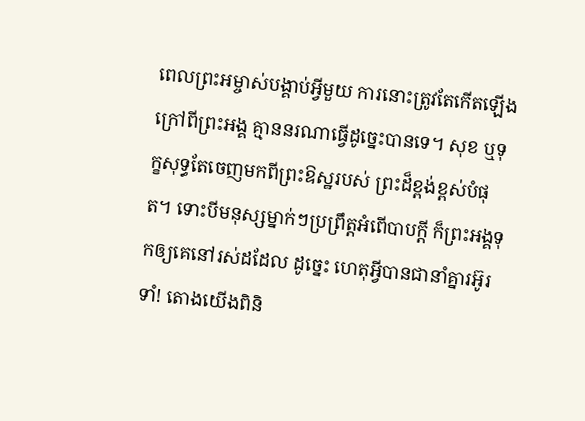ពេលព្រះអម្ចាស់បង្គាប់អ្វីមួយ ការនោះត្រូវតែកើតឡើង ក្រៅពីព្រះអង្គ គ្មាននរណាធ្វើដូច្នេះបានទេ។ សុខ ឬទុក្ខសុទ្ធតែចេញមកពីព្រះឱស្ឋរបស់ ព្រះដ៏ខ្ពង់ខ្ពស់បំផុត។ ទោះបីមនុស្សម្នាក់ៗប្រព្រឹត្តអំពើបាបក្ដី ក៏ព្រះអង្គទុកឲ្យគេនៅរស់ដដែល ដូច្នេះ ហេតុអ្វីបានជានាំគ្នារអ៊ូរទាំ! តោងយើងពិនិ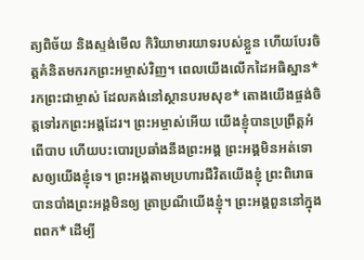ត្យពិច័យ និងស្ទង់មើល កិរិយាមារយាទរបស់ខ្លួន ហើយបែរចិត្តគំនិតមករកព្រះអម្ចាស់វិញ។ ពេលយើងលើកដៃអធិស្ឋាន*រកព្រះជាម្ចាស់ ដែលគង់នៅស្ថានបរមសុខ* តោងយើងផ្ចង់ចិត្តទៅរកព្រះអង្គដែរ។ ព្រះអម្ចាស់អើយ យើងខ្ញុំបានប្រព្រឹត្តអំពើបាប ហើយបះបោរប្រឆាំងនឹងព្រះអង្គ ព្រះអង្គមិនអត់ទោសឲ្យយើងខ្ញុំទេ។ ព្រះអង្គតាមប្រហារជីវិតយើងខ្ញុំ ព្រះពិរោធបានបាំងព្រះអង្គមិនឲ្យ ត្រាប្រណីយើងខ្ញុំ។ ព្រះអង្គពួននៅក្នុងពពក* ដើម្បី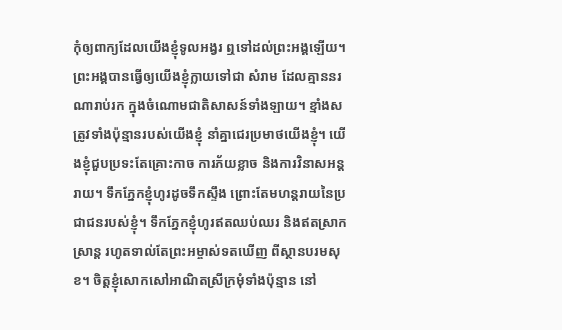កុំឲ្យពាក្យដែលយើងខ្ញុំទូលអង្វរ ឮទៅដល់ព្រះអង្គឡើយ។ ព្រះអង្គបានធ្វើឲ្យយើងខ្ញុំក្លាយទៅជា សំរាម ដែលគ្មាននរណារាប់រក ក្នុងចំណោមជាតិសាសន៍ទាំងឡាយ។ ខ្មាំងសត្រូវទាំងប៉ុន្មានរបស់យើងខ្ញុំ នាំគ្នាជេរប្រមាថយើងខ្ញុំ។ យើងខ្ញុំជួបប្រទះតែគ្រោះកាច ការភ័យខ្លាច និងការវិនាសអន្តរាយ។ ទឹកភ្នែកខ្ញុំហូរដូចទឹកស្ទឹង ព្រោះតែមហន្តរាយនៃប្រជាជនរបស់ខ្ញុំ។ ទឹកភ្នែកខ្ញុំហូរឥតឈប់ឈរ និងឥតស្រាកស្រាន្ត រហូតទាល់តែព្រះអម្ចាស់ទតឃើញ ពីស្ថានបរមសុខ។ ចិត្តខ្ញុំសោកសៅអាណិតស្រីក្រមុំទាំងប៉ុន្មាន នៅ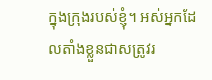ក្នុងក្រុងរបស់ខ្ញុំ។ អស់អ្នកដែលតាំងខ្លួនជាសត្រូវរ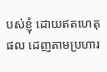បស់ខ្ញុំ ដោយឥតហេតុផល ដេញតាមប្រហារ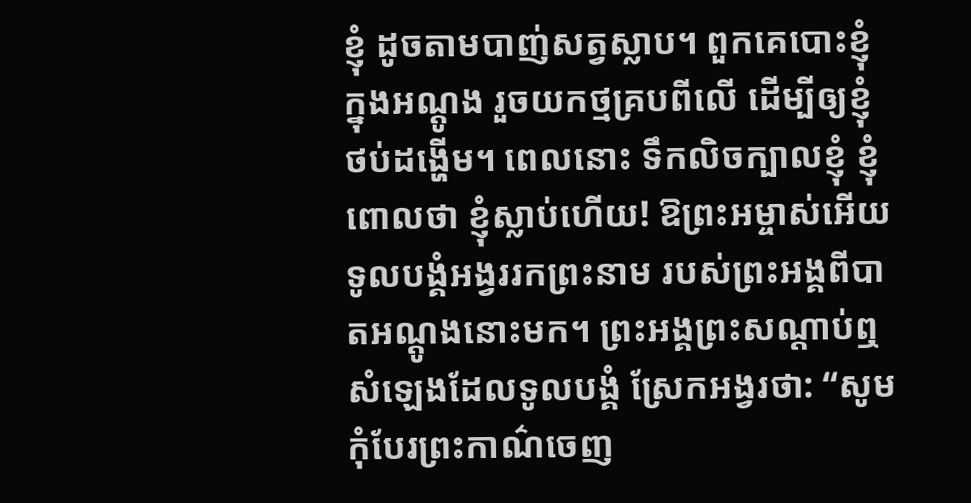ខ្ញុំ ដូចតាមបាញ់សត្វស្លាប។ ពួកគេបោះខ្ញុំក្នុងអណ្ដូង រួចយកថ្មគ្របពីលើ ដើម្បីឲ្យខ្ញុំថប់ដង្ហើម។ ពេលនោះ ទឹកលិចក្បាលខ្ញុំ ខ្ញុំពោលថា ខ្ញុំស្លាប់ហើយ! ឱព្រះអម្ចាស់អើយ ទូលបង្គំអង្វររកព្រះនាម របស់ព្រះអង្គពីបាតអណ្ដូងនោះមក។ ព្រះអង្គព្រះសណ្ដាប់ឮសំឡេងដែលទូលបង្គំ ស្រែកអង្វរថា: “សូមកុំបែរព្រះកាណ៌ចេញ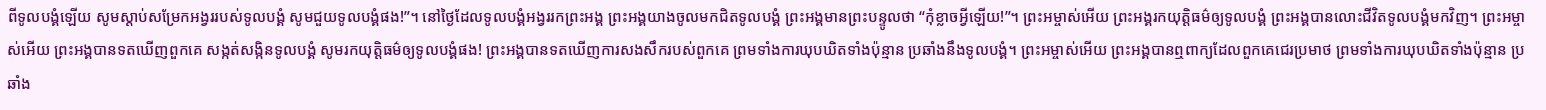ពីទូលបង្គំឡើយ សូមស្ដាប់សម្រែកអង្វររបស់ទូលបង្គំ សូមជួយទូលបង្គំផង!”។ នៅថ្ងៃដែលទូលបង្គំអង្វររកព្រះអង្គ ព្រះអង្គយាងចូលមកជិតទូលបង្គំ ព្រះអង្គមានព្រះបន្ទូលថា “កុំខ្លាចអ្វីឡើយ!”។ ព្រះអម្ចាស់អើយ ព្រះអង្គរកយុត្តិធម៌ឲ្យទូលបង្គំ ព្រះអង្គបានលោះជីវិតទូលបង្គំមកវិញ។ ព្រះអម្ចាស់អើយ ព្រះអង្គបានទតឃើញពួកគេ សង្កត់សង្កិនទូលបង្គំ សូមរកយុត្តិធម៌ឲ្យទូលបង្គំផង! ព្រះអង្គបានទតឃើញការសងសឹករបស់ពួកគេ ព្រមទាំងការឃុបឃិតទាំងប៉ុន្មាន ប្រឆាំងនឹងទូលបង្គំ។ ព្រះអម្ចាស់អើយ ព្រះអង្គបានឮពាក្យដែលពួកគេជេរប្រមាថ ព្រមទាំងការឃុបឃិតទាំងប៉ុន្មាន ប្រឆាំង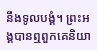នឹងទូលបង្គំ។ ព្រះអង្គបានឮពួកគេនិយា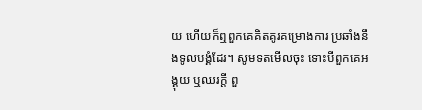យ ហើយក៏ឮពួកគេគិតគូរគម្រោងការ ប្រឆាំងនឹងទូលបង្គំដែរ។ សូមទតមើលចុះ ទោះបីពួកគេអង្គុយ ឬឈរក្ដី ពួ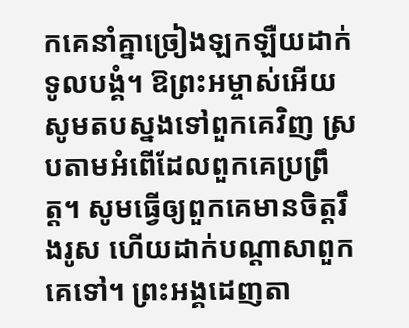កគេនាំគ្នាច្រៀងឡកឡឺយដាក់ទូលបង្គំ។ ឱព្រះអម្ចាស់អើយ សូមតបស្នងទៅពួកគេវិញ ស្របតាមអំពើដែលពួកគេប្រព្រឹត្ត។ សូមធ្វើឲ្យពួកគេមានចិត្តរឹងរូស ហើយដាក់បណ្ដាសាពួកគេទៅ។ ព្រះអង្គដេញតា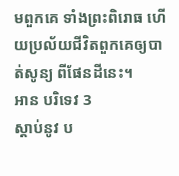មពួកគេ ទាំងព្រះពិរោធ ហើយប្រល័យជីវិតពួកគេឲ្យបាត់សូន្យ ពីផែនដីនេះ។
អាន បរិទេវ 3
ស្ដាប់នូវ ប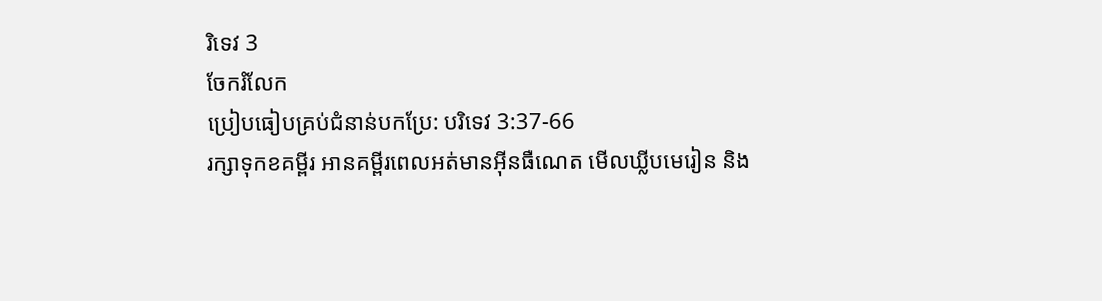រិទេវ 3
ចែករំលែក
ប្រៀបធៀបគ្រប់ជំនាន់បកប្រែ: បរិទេវ 3:37-66
រក្សាទុកខគម្ពីរ អានគម្ពីរពេលអត់មានអ៊ីនធឺណេត មើលឃ្លីបមេរៀន និង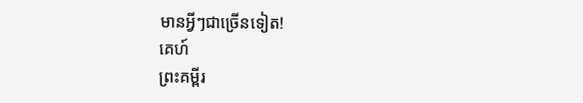មានអ្វីៗជាច្រើនទៀត!
គេហ៍
ព្រះគម្ពីរ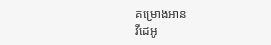គម្រោងអាន
វីដេអូ